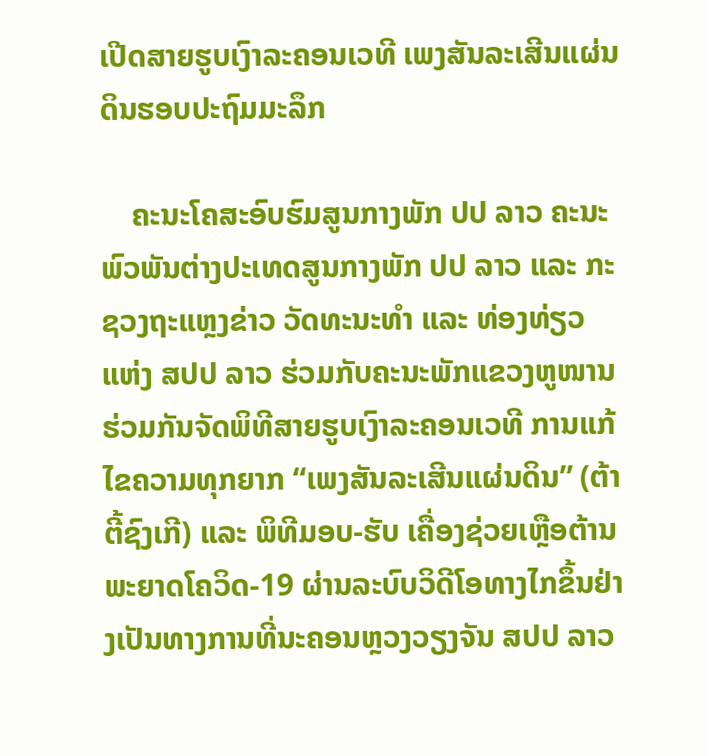ເປີດສາຍຮູບເງົາລະຄອນເວທີ ເພງສັນລະເສີນແຜ່ນດິນຮອບປະຖົມມະລຶກ

    ຄະນະໂຄສະອົບຮົມສູນກາງພັກ ປປ ລາວ ຄະນະພົວພັນຕ່າງປະເທດສູນກາງພັກ ປປ ລາວ ແລະ ກະຊວງຖະແຫຼງຂ່າວ ວັດທະນະທໍາ ແລະ ທ່ອງທ່ຽວ ແຫ່ງ ສປປ ລາວ ຮ່ວມກັບຄະນະພັກແຂວງຫູໜານ ຮ່ວມກັນຈັດພິທີສາຍຮູບເງົາລະຄອນເວທີ ການແກ້ໄຂຄວາມທຸກຍາກ “ເພງສັນລະເສີນແຜ່ນດິນ” (ຕ້າຕີ້ຊົງເກີ) ແລະ ພິທີມອບ-ຮັບ ເຄື່ອງຊ່ວຍເຫຼືອຕ້ານພະຍາດໂຄວິດ-19 ຜ່ານລະບົບວິດີໂອທາງໄກຂຶ້ນຢ່າງເປັນທາງການທີ່ນະຄອນຫຼວງວຽງຈັນ ສປປ ລາວ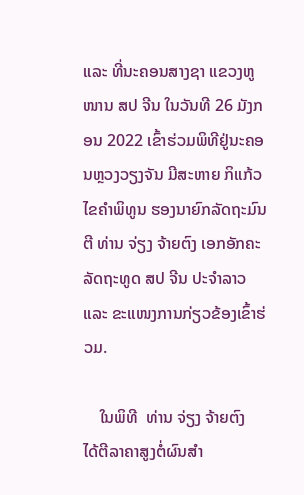ແລະ ທີ່ນະຄອນສາງຊາ ແຂວງຫູໜານ ສປ ຈີນ ໃນວັນທີ 26 ມັງກອນ 2022 ເຂົ້າຮ່ວມພິທີຢູ່ນະຄອນຫຼວງວຽງຈັນ ມີສະຫາຍ ກິແກ້ວ ໄຂຄໍາພິທູນ ຮອງນາຍົກລັດຖະມົນຕີ ທ່ານ ຈ່ຽງ ຈ້າຍຕົງ ເອກອັກຄະລັດຖະທູດ ສປ ຈີນ ປະຈຳລາວ ແລະ ຂະແໜງການກ່ຽວຂ້ອງເຂົ້າຮ່ວມ.

    ໃນພິທີ  ທ່ານ ຈ່ຽງ ຈ້າຍຕົງ  ໄດ້ຕີລາຄາສູງຕໍ່ຜົນສໍາ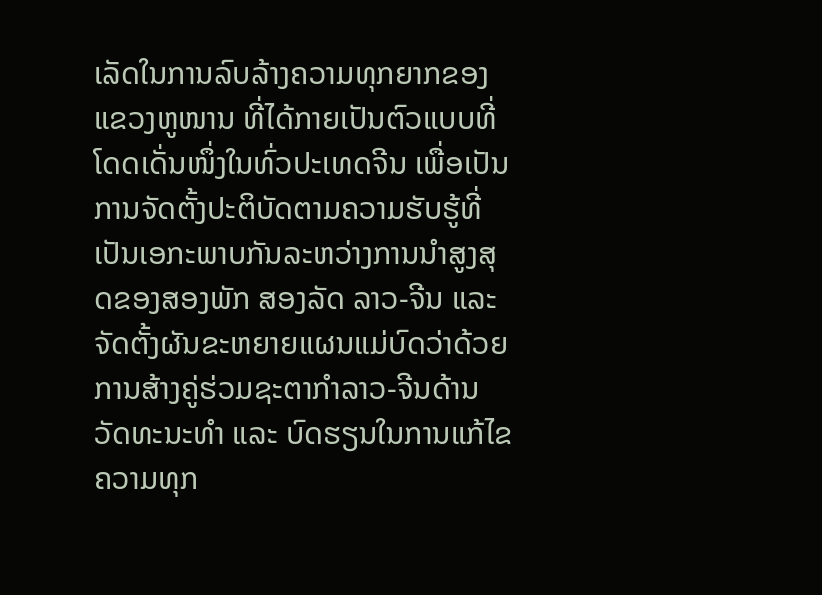ເລັດໃນການລົບລ້າງຄວາມທຸກຍາກຂອງແຂວງຫູໜານ ທີ່ໄດ້ກາຍເປັນຕົວແບບທີ່ໂດດເດັ່ນໜຶ່ງໃນທົ່ວປະເທດຈີນ ເພື່ອເປັນການຈັດຕັ້ງປະຕິບັດຕາມຄວາມຮັບຮູ້ທີ່ເປັນເອກະພາບກັນລະຫວ່າງການນໍາສູງສຸດຂອງສອງພັກ ສອງລັດ ລາວ-ຈີນ ແລະ ຈັດຕັ້ງຜັນຂະຫຍາຍແຜນແມ່ບົດວ່າດ້ວຍການສ້າງຄູ່ຮ່ວມຊະຕາກໍາລາວ-ຈີນດ້ານວັດທະນະທໍາ ແລະ ບົດຮຽນໃນການແກ້ໄຂຄວາມທຸກ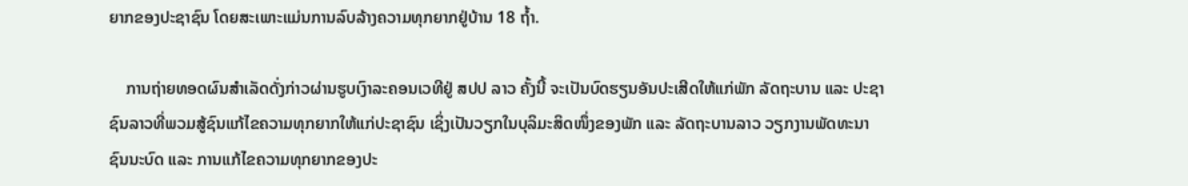ຍາກຂອງປະຊາຊົນ ໂດຍສະເພາະແມ່ນການລົບລ້າງຄວາມທຸກຍາກຢູ່ບ້ານ 18 ຖ້ຳ.

    ການຖ່າຍທອດຜົນສຳເລັດດັ່ງກ່າວຜ່ານຮູບເງົາລະຄອນເວທີຢູ່ ສປປ ລາວ ຄັ້ງນີ້ ຈະເປັນບົດຮຽນອັນປະເສີດໃຫ້ແກ່ພັກ ລັດຖະບານ ແລະ ປະຊາຊົນລາວທີ່ພວມສູ້ຊົນແກ້ໄຂຄວາມທຸກຍາກໃຫ້ແກ່ປະຊາຊົນ ເຊິ່ງເປັນວຽກໃນບຸລິມະສິດໜຶ່ງຂອງພັກ ແລະ ລັດຖະບານລາວ ວຽກງານພັດທະນາຊົນນະບົດ ແລະ ການແກ້ໄຂຄວາມທຸກຍາກຂອງປະ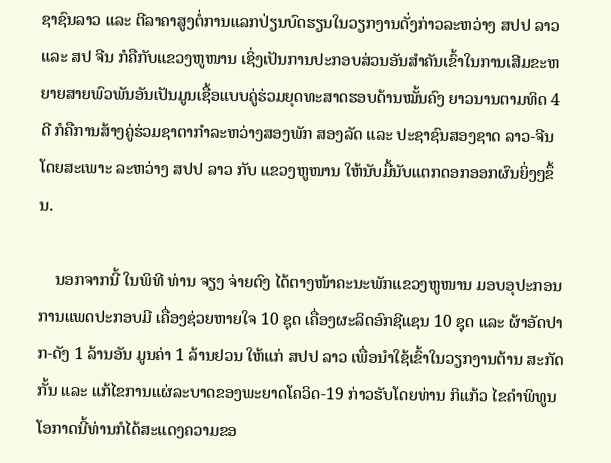ຊາຊົນລາວ ແລະ ຕີລາຄາສູງຕໍ່ການແລກປ່ຽນບົດຮຽນໃນວຽກງານດັ່ງກ່າວລະຫວ່າງ ສປປ ລາວ ແລະ ສປ ຈີນ ກໍຄືກັບແຂວງຫູໜານ ເຊິ່ງເປັນການປະກອບສ່ວນອັນສໍາຄັນເຂົ້າໃນການເສີມຂະຫຍາຍສາຍພົວພັນອັນເປັນມູນເຊື້ອແບບຄູ່ຮ່ວມຍຸດທະສາດຮອບດ້ານໝັ້ນຄົງ ຍາວນານຕາມທິດ 4 ດີ ກໍຄືການສ້າງຄູ່ຮ່ວມຊາຕາກໍາລະຫວ່າງສອງພັກ ສອງລັດ ແລະ ປະຊາຊົນສອງຊາດ ລາວ-ຈີນ ໂດຍສະເພາະ ລະຫວ່າງ ສປປ ລາວ ກັບ ແຂວງຫູໜານ ໃຫ້ນັບມື້ນັບແຕກດອກອອກຜົນຍິ່ງໆຂຶ້ນ.

    ນອກຈາກນີ້ ໃນພິທີ ທ່ານ ຈຽງ ຈ່າຍຕົງ ໄດ້ຕາງໜ້າຄະນະພັກແຂວງຫູໜານ ມອບອຸປະກອນການແພດປະກອບມີ ເຄື່ອງຊ່ວຍຫາຍໃຈ 10 ຊຸດ ເຄື່ອງຜະລິດອົກຊີແຊນ 10 ຊຸດ ແລະ ຜ້າອັດປາກ-ດັງ 1 ລ້ານອັນ ມູນຄ່າ 1 ລ້ານຢວນ ໃຫ້ແກ່ ສປປ ລາວ ເພື່ອນຳໃຊ້ເຂົ້າໃນວຽກງານຕ້ານ ສະກັດກັ້ນ ແລະ ແກ້ໄຂການແຜ່ລະບາດຂອງພະຍາດໂຄວິດ-19 ກ່າວຮັບໂດຍທ່ານ ກິແກ້ວ ໄຂຄຳພິທູນ ໂອກາດນີ້ທ່ານກໍໄດ້ສະແດງຄວາມຂອ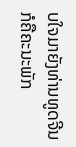ບໃຈມາຍັງທ່ານທູດຈີນ ກໍຄືຄະນະພັກ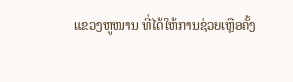ແຂວງຫູໜານ ທີ່ໄດ້ໃຫ້ການຊ່ວຍເຫຼືອຄັ້ງ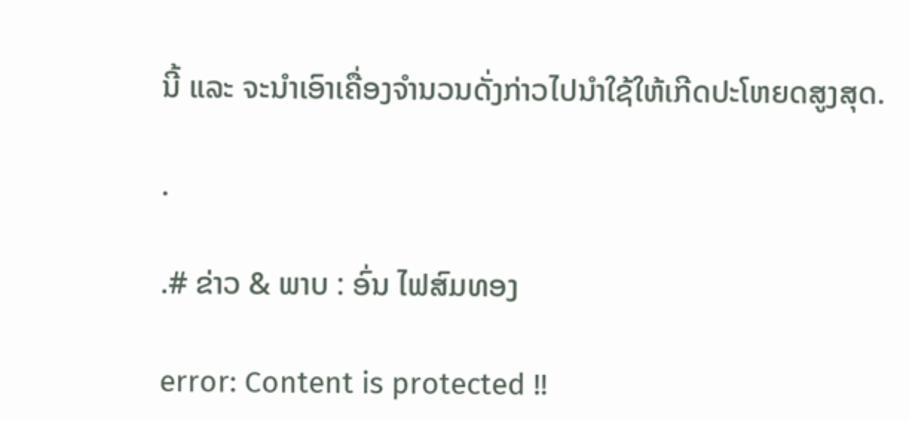ນີ້ ແລະ ຈະນຳເອົາເຄື່ອງຈຳນວນດັ່ງກ່າວໄປນຳໃຊ້ໃຫ້ເກີດປະໂຫຍດສູງສຸດ.

.

.# ຂ່າວ & ພາບ : ອົ່ນ ໄຟສົມທອງ

error: Content is protected !!